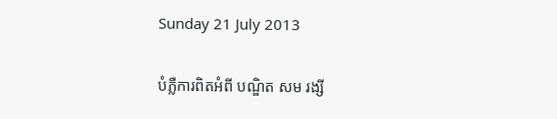Sunday 21 July 2013

បំភ្លឺការពិតអំពី បណ្ឌិត សម រង្សី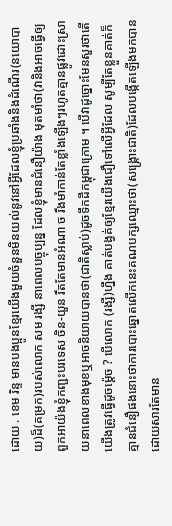ដោយ . ខេម រិន្ទ មានបងប្អូនខែ្មរយើងមួយចំនួនមិនយល់នូវនៅអី្វដែលខ្ញុំប្រឆាំងនិងដំណើរ(នយោបាយ)ដ៏(គម្រក)របស់លោក សម រង្សី នាពេលបច្ចុប្បន្ន ដែលខ្ញុំមានជំនឿយ៉ាង មុតមាំថា(វានិងអាចធើ្វឲ្យពួកអាយ៉ងខ្ញុំកញ្ជះបរទេស ចិន-យួន រឹតតែមានអំណា ច រឹងមាំកាន់តែខ្លាំងឡើងៗរហូតគ្មានផ្លូវដោះស្រាយនាពេលខាងមុខឬអាចនិយាយបានថា(ជាតិស្លាប់)ដូចទឹកដីកម្ពុជាក្រោម ។ បើវាដូច្នោះមែនសួរថាតើយើងត្រូវធើ្វដូចម្ដ៉េច ? បើលោក (រង្សី)ហ្នឹង គាត់បង្វគ់ឲ្យខែ្មរយើងជឿទៅលើអី្វដែល សូម្បីតែខ្លួនគាត់ក៏គ្មានជំនឿផងនោះថាការបោះឆ្នោតលើកនេះគណបក្សឈ្មោះថា(សង្គ្រោះជាតិ)ដែលបង្កើតឡើងមកបានដោយសារតែមាន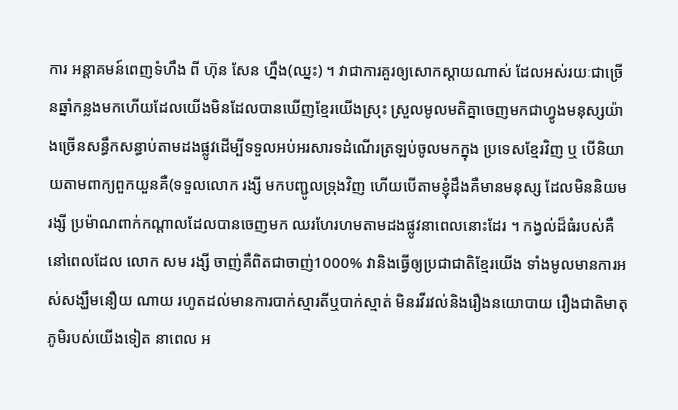ការ អន្ដាគមន៍ពេញទំហឹង ពី ហ៊ុន សែន ហ្នឹង(ឈ្នះ) ។ វាជាការគួរឲ្យសោកស្ដាយណាស់ ដែលអស់រយៈជាច្រើនឆ្នាំកន្លងមកហើយដែលយើងមិនដែលបានឃើញខែ្មរយើងស្រុះ ស្រួលមូលមតិគ្នាចេញមកជាហ្វូងមនុស្សយ៉ាងច្រើនសន្ធឹកសន្ធាប់តាមដងផ្លូវដើម្បីទទួលអប់អរសារទដំណើរត្រឡប់ចូលមកក្នុង ប្រទេសខ្មែរវិញ ឬ បើនិយាយតាមពាក្យពួកយួនគឺ(ទទួលលោក រង្សី មកបញ្ជូលទ្រុងវិញ ហើយបើតាមខ្ញុំដឹងគឺមានមនុស្ស ដែលមិននិយម រង្សី ប្រម៉ាណពាក់កណ្តាលដែលបានចេញមក ឈរហែរហមតាមដងផ្លូវនាពេលនោះដែរ ។ កង្វល់ដ៏ធំរបស់គឺ នៅពេលដែល លោក សម រង្សី ចាញ់គឺពិតជាចាញ់1000% វានិងធើ្វឲ្យប្រជាជាតិខែ្មរយើង ទាំងមូលមានការអស់សង្ឃឹមនឿយ ណាយ រហូតដល់មានការបាក់ស្មារតីឬបាក់ស្មាត់ មិនរវីរវល់និងរឿងនយោបាយ រឿងជាតិមាតុភូមិរបស់យើងទៀត នាពេល អ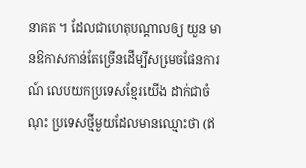នាគត ។ ដែលជាហេតុបណ្ដាលឲ្យ យួន មានឱកាសកាន់តែច្រើនដើម្បីសមេ្រចផែនការណ៍ លេបយកប្រទេសខ្មែរយើង ដាក់ជាចំណុះ ប្រទេសថ្មីមួយដែលមានឈ្មោះថា (ឥ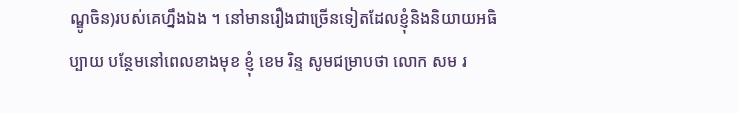ណ្ឌូចិន)របស់គេហ្នឹងឯង ។ នៅមានរឿងជាច្រើនទៀតដែលខ្ញុំនិងនិយាយអធិប្បាយ បនែ្ថមនៅពេលខាងមុខ ខ្ញុំ ខេម រិន្ទ សូមជម្រាបថា លោក សម រ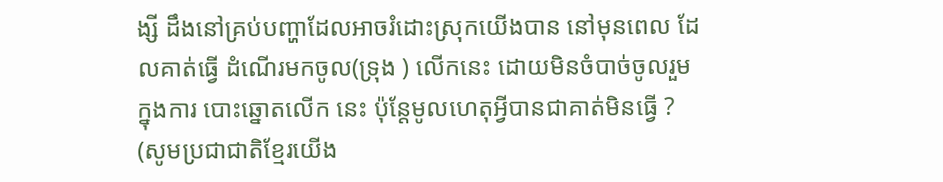ង្សី ដឹងនៅគ្រប់បញ្ហាដែលអាចរំដោះស្រុកយើងបាន នៅមុនពេល ដែលគាត់ធើ្វ ដំណើរមកចូល(ទ្រុង ) លើកនេះ ដោយមិនចំបាច់ចូលរួមក្នុងការ បោះឆ្នោតលើក នេះ ប៉ុន្ដែមូលហេតុអី្វបានជាគាត់មិនធើ្វ ? (សូមប្រជាជាតិខែ្មរយើង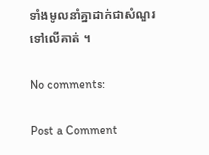ទាំងមូលនាំគ្នាដាក់ជាសំណួរទៅលើគាត់ ។

No comments:

Post a Comment